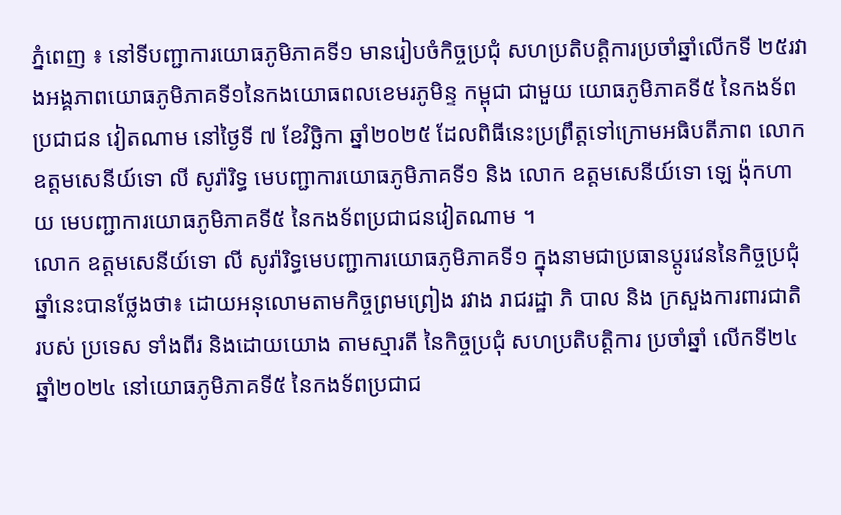ភ្នំពេញ ៖ នៅទីបញ្ជាការយោធភូមិភាគទី១ មានរៀបចំកិច្ចប្រជុំ សហប្រតិបត្តិការប្រចាំឆ្នាំលើកទី ២៥រវាងអង្គភាពយោធភូមិភាគទី១នៃកងយោធពលខេមរភូមិន្ទ កម្ពុជា ជាមួយ យោធភូមិភាគទី៥ នៃកងទ័ពប្រជាជន វៀតណាម នៅថ្ងៃទី ៧ ខែវិច្ឆិកា ឆ្នាំ២០២៥ ដែលពិធីនេះប្រព្រឹត្តទៅក្រោមអធិបតីភាព លោកឧត្តមសេនីយ៍ទោ លី សូរ៉ារិទ្ធ មេបញ្ជាការយោធភូមិភាគទី១ និង លោក ឧត្តមសេនីយ៍ទោ ឡេ ង៉ុកហាយ មេបញ្ជាការយោធភូមិភាគទី៥ នៃកងទ័ពប្រជាជនវៀតណាម ។
លោក ឧត្តមសេនីយ៍ទោ លី សូរ៉ារិទ្ធមេបញ្ជាការយោធភូមិភាគទី១ ក្នុងនាមជាប្រធានប្តូរវេននៃកិច្ចប្រជុំឆ្នាំនេះបានថ្លែងថា៖ ដោយអនុលោមតាមកិច្ចព្រមព្រៀង រវាង រាជរដ្ឋា ភិ បាល និង ក្រសួងការពារជាតិ របស់ ប្រទេស ទាំងពីរ និងដោយយោង តាមស្មារតី នៃកិច្ចប្រជុំ សហប្រតិបត្តិការ ប្រចាំឆ្នាំ លើកទី២៤ ឆ្នាំ២០២៤ នៅយោធភូមិភាគទី៥ នៃកងទ័ពប្រជាជ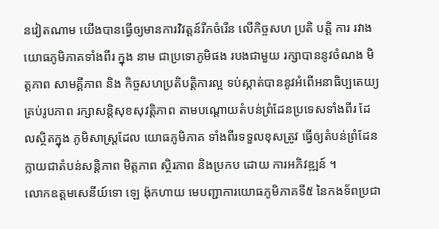នវៀតណាម យើងបានធ្វើឲ្យមានការវិវត្តន៍រីកចំរើន លើកិច្ចសហ ប្រតិ បត្តិ ការ រវាងយោធភូមិភាគទាំងពីរ ក្នុង នាម ជាប្រទេាភូមិផង របងជាមួយ រក្សាបាននូវចំណង មិត្តភាព សាមគ្គីភាព និង កិច្ចសហប្រតិបត្តិការល្អ ទប់ស្កាត់បាននូវអំពើអនាធិប្បតេយ្យគ្រប់រូបភាព រក្សាសន្តិសុខសុវត្តិភាព តាមបណ្តោយតំបន់ព្រំដែនប្រទេសទាំងពីរ ដែលស្ថិតក្នុង ភូមិសាស្ត្រដែល យោធភូមិភាគ ទាំងពីរទទួលខុសត្រូវ ធ្វើឲ្យតំបន់ព្រំដែនក្លាយជាតំបន់សន្តិភាព មិត្តភាព ស្ថិរភាព និងប្រកប ដោយ ការអភិវឌ្ឍន៍ ។
លោកឧត្តមសេនីយ៍ទោ ឡេ ង៉ុកហាយ មេបញ្ជាការយោធភូមិភាគទី៥ នៃកងទ័ពប្រជា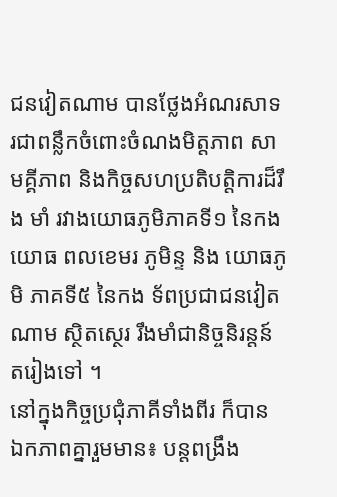ជនវៀតណាម បានថ្លែងអំណរសាទរជាពន្លឹកចំពោះចំណងមិត្តភាព សាមគ្គីភាព និងកិច្ចសហប្រតិបត្តិការដ៏រឹង មាំ រវាងយោធភូមិភាគទី១ នៃកងយោធ ពលខេមរ ភូមិន្ទ និង យោធភូមិ ភាគទី៥ នៃកង ទ័ពប្រជាជនវៀតណាម ស្ថិតស្ថេរ រឹងមាំជានិច្ចនិរន្តន៍តរៀងទៅ ។
នៅក្នុងកិច្ចប្រជុំភាគីទាំងពីរ ក៏បាន ឯកភាពគ្នារួមមាន៖ បន្តពង្រឹង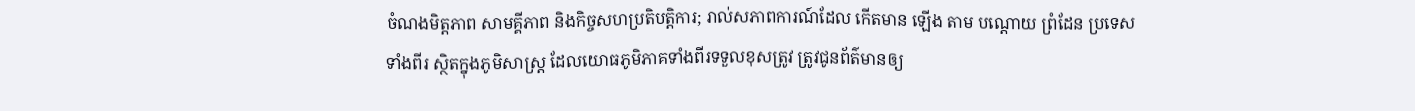ចំណងមិត្តភាព សាមគ្គីភាព និងកិច្ចសហប្រតិបត្តិការ; រាល់សភាពការណ៍ដែល កើតមាន ឡើង តាម បណ្តោយ ព្រំដែន ប្រទេសទាំងពីរ ស្ថិតក្នុងភូមិសាស្ត្រ ដែលយោធភូមិភាគទាំងពីរទទួលខុសត្រូវ ត្រូវជូនព័ត៌មានឲ្យ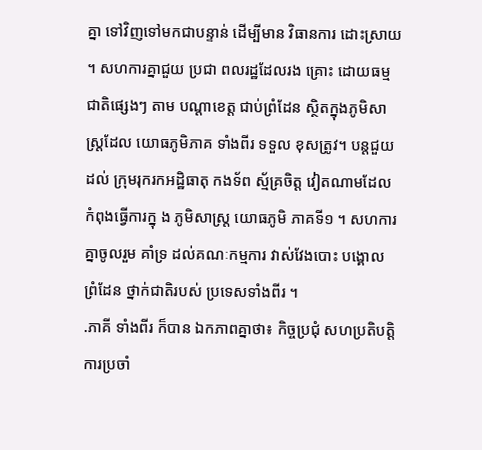គ្នា ទៅវិញទៅមកជាបន្ទាន់ ដើម្បីមាន វិធានការ ដោះស្រាយ ។ សហការគ្នាជួយ ប្រជា ពលរដ្ឋដែលរង គ្រោះ ដោយធម្មជាតិផ្សេងៗ តាម បណ្តាខេត្ត ជាប់ព្រំដែន ស្ថិតក្នុងភូមិសាស្រ្តដែល យោធភូមិភាគ ទាំងពីរ ទទួល ខុសត្រូវ។ បន្តជួយ ដល់ ក្រុមរុករកអដ្ឋិធាតុ កងទ័ព ស្ម័គ្រចិត្ត វៀតណាមដែលកំពុងធ្វើការក្នុ ង ភូមិសាស្ត្រ យោធភូមិ ភាគទី១ ។ សហការគ្នាចូលរួម គាំទ្រ ដល់គណៈកម្មការ វាស់វែងបោះ បង្គោល ព្រំដែន ថ្នាក់ជាតិរបស់ ប្រទេសទាំងពីរ ។
.ភាគី ទាំងពីរ ក៏បាន ឯកភាពគ្នាថា៖ កិច្ចប្រជុំ សហប្រតិបត្តិការប្រចាំ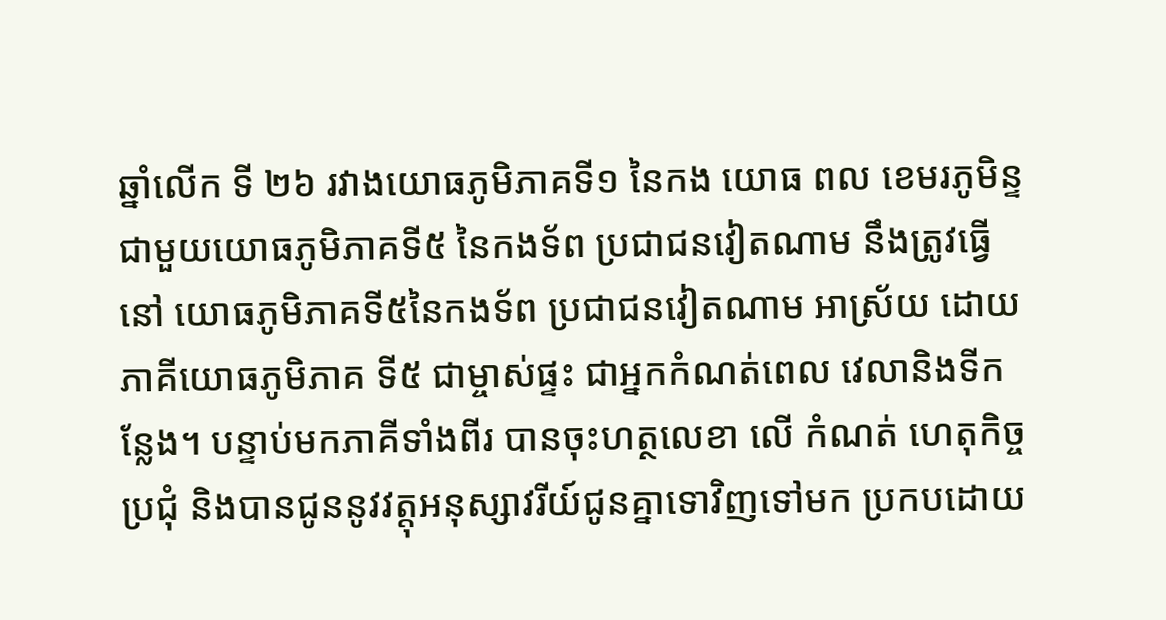ឆ្នាំលើក ទី ២៦ រវាងយោធភូមិភាគទី១ នៃកង យោធ ពល ខេមរភូមិន្ទ ជាមួយយោធភូមិភាគទី៥ នៃកងទ័ព ប្រជាជនវៀតណាម នឹងត្រូវធ្វើនៅ យោធភូមិភាគទី៥នៃកងទ័ព ប្រជាជនវៀតណាម អាស្រ័យ ដោយ ភាគីយោធភូមិភាគ ទី៥ ជាម្ចាស់ផ្ទះ ជាអ្នកកំណត់ពេល វេលានិងទីកន្លែង។ បន្ទាប់មកភាគីទាំងពីរ បានចុះហត្ថលេខា លើ កំណត់ ហេតុកិច្ចប្រជុំ និងបានជូននូវវត្តុអនុស្សាវរីយ៍ជូនគ្នាទោវិញទៅមក ប្រកបដោយ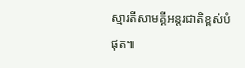ស្មារតីសាមគ្គីអន្តរជាតិខ្ពស់បំផុត៕